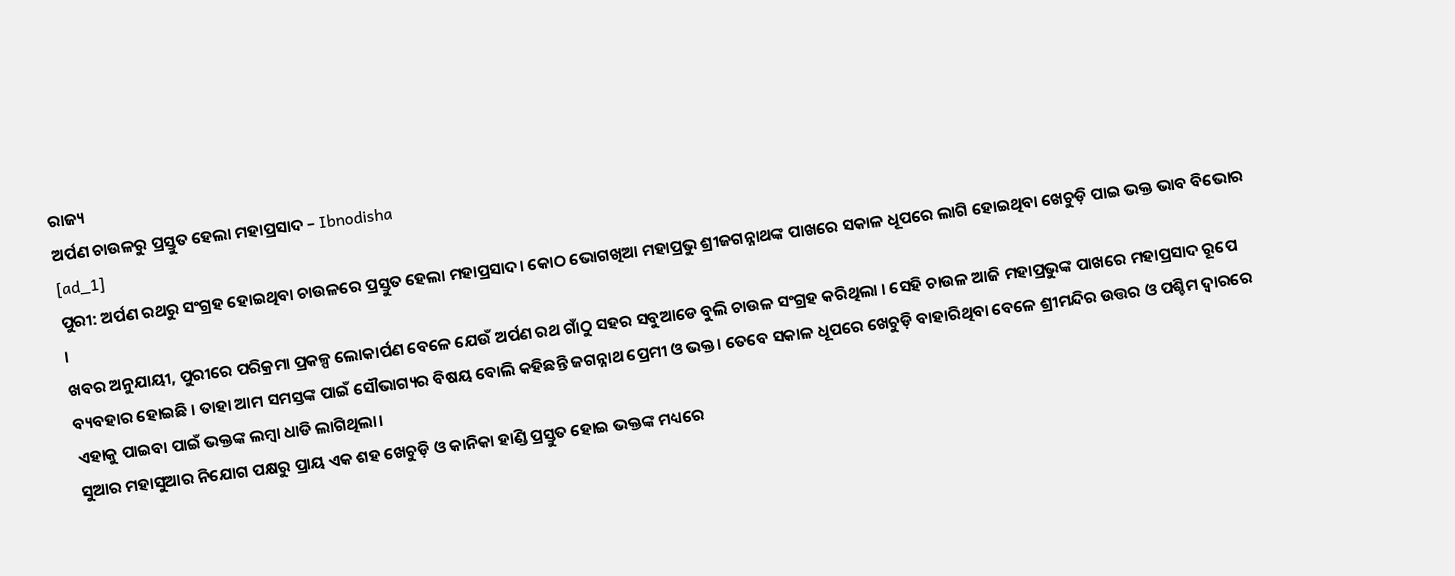ରାଜ୍ୟ
ଅର୍ପଣ ଚାଉଳରୁ ପ୍ରସ୍ତୁତ ହେଲା ମହାପ୍ରସାଦ – Ibnodisha
[ad_1]
ପୁରୀ: ଅର୍ପଣ ରଥରୁ ସଂଗ୍ରହ ହୋଇଥିବା ଚାଉଳରେ ପ୍ରସ୍ତୁତ ହେଲା ମହାପ୍ରସାଦ। କୋଠ ଭୋଗଖିଆ ମହାପ୍ରଭୁ ଶ୍ରୀଜଗନ୍ନାଥଙ୍କ ପାଖରେ ସକାଳ ଧୂପରେ ଲାଗି ହୋଇଥିବା ଖେଚୁଡ଼ି ପାଇ ଭକ୍ତ ଭାବ ବିଭୋର ।
ଖବର ଅନୁଯାୟୀ, ପୁରୀରେ ପରିକ୍ରମା ପ୍ରକଳ୍ପ ଲୋକାର୍ପଣ ବେଳେ ଯେଉଁ ଅର୍ପଣ ରଥ ଗାଁଠୁ ସହର ସବୁଆଡେ ବୁଲି ଚାଉଳ ସଂଗ୍ରହ କରିଥିଲା । ସେହି ଚାଉଳ ଆଜି ମହାପ୍ରଭୁଙ୍କ ପାଖରେ ମହାପ୍ରସାଦ ରୂପେ ବ୍ୟବହାର ହୋଇଛି । ତାହା ଆମ ସମସ୍ତଙ୍କ ପାଇଁ ସୌଭାଗ୍ୟର ବିଷୟ ବୋଲି କହିଛନ୍ତି ଜଗନ୍ନାଥ ପ୍ରେମୀ ଓ ଭକ୍ତ। ତେବେ ସକାଳ ଧୂପରେ ଖେଚୁଡ଼ି ବାହାରିଥିବା ବେଳେ ଶ୍ରୀମନ୍ଦିର ଉତ୍ତର ଓ ପଶ୍ଚିମ ଦ୍ବାରରେ ଏହାକୁ ପାଇବା ପାଇଁ ଭକ୍ତଙ୍କ ଲମ୍ବା ଧାଡି ଲାଗିଥିଲା।
ସୁଆର ମହାସୁଆର ନିଯୋଗ ପକ୍ଷରୁ ପ୍ରାୟ ଏକ ଶହ ଖେଚୁଡ଼ି ଓ କାନିକା ହାଣ୍ଡି ପ୍ରସ୍ତୁତ ହୋଇ ଭକ୍ତଙ୍କ ମଧ୍ୟରେ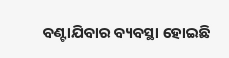ବଣ୍ଟାଯିବାର ବ୍ୟବସ୍ଥା ହୋଇଛି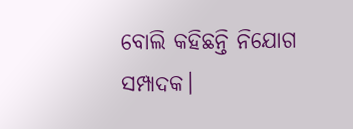ବୋଲି କହିଛନ୍ତି ନିଯୋଗ ସମ୍ପାଦକ।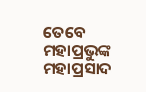ତେବେ ମହାପ୍ରଭୁଙ୍କ ମହାପ୍ରସାଦ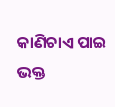କାଣିଚାଏ ପାଇ ଭକ୍ତ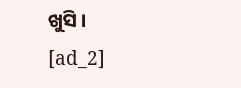ଖୁସି ।
[ad_2]